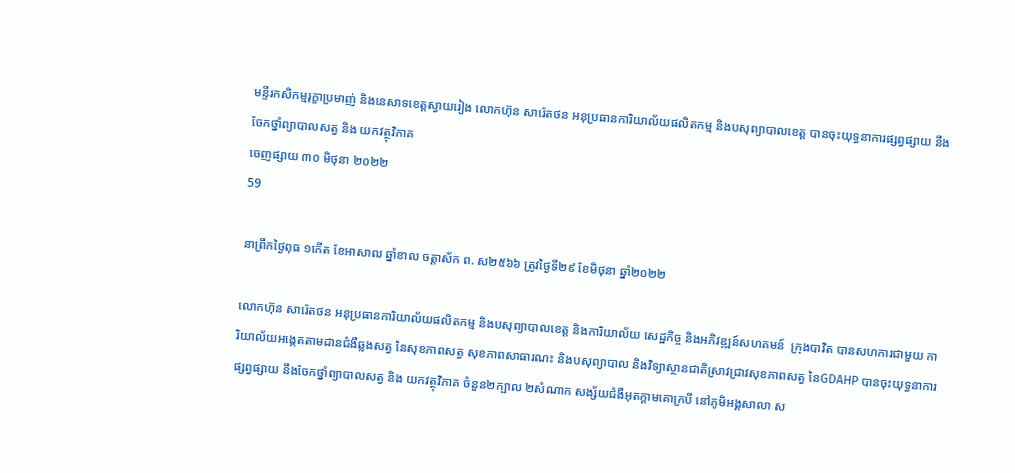មន្ទីរកសិកម្មរុក្ខាប្រមាញ់ និងនេសាទខេត្តស្វាយរៀង លោកហ៊ុន សារ៉េតថន អនុប្រធានការិយាល័យផលិតកម្ម និងបសុព្យាបាលខេត្ត បានចុះយុទ្ធនាការផ្សព្វផ្សាយ នឹងចែកថ្នាំព្យាបាលសត្វ និង យកវត្ថុវិភាគ
ចេញផ្សាយ ៣០ មិថុនា ២០២២
59

នាព្រឹកថ្ងៃពុធ ១កើត ខែអាសាឍ ឆ្នាំខាល ចត្តាស័ក ព. ស២៥៦៦ ត្រូវថ្ងៃទី២៩ ខែមិថុនា ឆ្នាំ២០២២

លោកហ៊ុន សារ៉េតថន អនុប្រធានការិយាល័យផលិតកម្ម និងបសុព្យាបាលខេត្ត និងការិយាល័យ សេដ្ឋកិច្ច និងអភិវឌ្ឍន៍សហគមន៍  ក្រុងបាវិត បានសហការជាមួយ ការិយាល័យអង្កេតតាមដានជំងឺឆ្លងសត្វ នៃសុខភាពសត្វ សុខភាពសាធារណះ និងបសុព្យាបាល និងវិទ្យាស្ថានជាតិស្រាវជ្រាវសុខភាពសត្វ នៃGDAHP បានចុះយុទ្ធនាការផ្សព្វផ្សាយ នឹងចែកថ្នាំព្យាបាលសត្វ និង យកវត្ថុវិភាគ ចំនួន២ក្បាល ២សំណាក សង្ស័យជំងឺអុតក្តាមគោក្របី នៅភូមិអង្គសាលា ស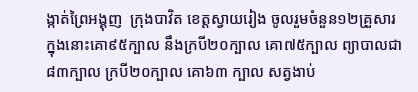ង្កាត់ព្រៃអង្គុញ  ក្រុងបាវិត ខេត្តស្វាយរៀង ចូលរួមចំនួន១២គ្រួសារ ក្នុងនោះគោ៩៥ក្បាល នឹងក្របី២០ក្បាល គោ៧៥ក្បាល ព្យាបាលជា៨៣ក្បាល ក្របី២០ក្បាល គោ៦៣ ក្បាល សត្វងាប់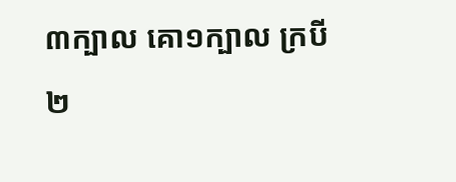៣ក្បាល គោ១ក្បាល ក្របី២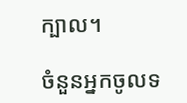ក្បាល។

ចំនួនអ្នកចូលទ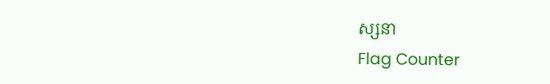ស្សនា
Flag Counter